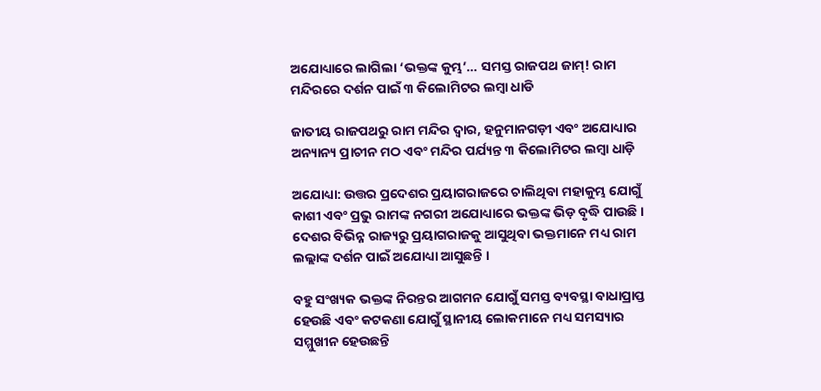ଅଯୋଧ୍ୟାରେ ଲାଗିଲା ‘ଭକ୍ତଙ୍କ କୁମ୍ଭ’… ସମସ୍ତ ରାଜପଥ ଜାମ୍! ରାମ ମନ୍ଦିରରେ ଦର୍ଶନ ପାଇଁ ୩ କିଲୋମିଟର ଲମ୍ବା ଧାଡି

ଜାତୀୟ ରାଜପଥରୁ ରାମ ମନ୍ଦିର ଦ୍ୱାର, ହନୁମାନଗଡ଼ୀ ଏବଂ ଅଯୋଧ୍ୟାର ଅନ୍ୟାନ୍ୟ ପ୍ରାଚୀନ ମଠ ଏବଂ ମନ୍ଦିର ପର୍ଯ୍ୟନ୍ତ ୩ କିଲୋମିଟର ଲମ୍ବା ଧାଡ଼ି

ଅଯୋଧ୍ୟା: ଉତ୍ତର ପ୍ରଦେଶର ପ୍ରୟାଗରାଜରେ ଚାଲିଥିବା ମହାକୁମ୍ଭ ଯୋଗୁଁ କାଶୀ ଏବଂ ପ୍ରଭୁ ରାମଙ୍କ ନଗରୀ ଅଯୋଧ୍ୟାରେ ଭକ୍ତଙ୍କ ଭିଡ଼ ବୃଦ୍ଧି ପାଉଛି । ଦେଶର ବିଭିନ୍ନ ରାଜ୍ୟରୁ ପ୍ରୟାଗରାଜକୁ ଆସୁଥିବା ଭକ୍ତମାନେ ମଧ୍ୟ ରାମ ଲଲ୍ଲାଙ୍କ ଦର୍ଶନ ପାଇଁ ଅଯୋଧ୍ୟା ଆସୁଛନ୍ତି ।

ବହୁ ସଂଖ୍ୟକ ଭକ୍ତଙ୍କ ନିରନ୍ତର ଆଗମନ ଯୋଗୁଁ ସମସ୍ତ ବ୍ୟବସ୍ଥା ବାଧାପ୍ରାପ୍ତ ହେଉଛି ଏବଂ କଟକଣା ଯୋଗୁଁ ସ୍ଥାନୀୟ ଲୋକମାନେ ମଧ୍ୟ ସମସ୍ୟାର ସମ୍ମୁଖୀନ ହେଉଛନ୍ତି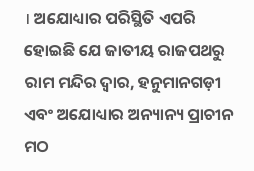। ଅଯୋଧ୍ୟାର ପରିସ୍ଥିତି ଏପରି ହୋଇଛି ଯେ ଜାତୀୟ ରାଜପଥରୁ ରାମ ମନ୍ଦିର ଦ୍ୱାର, ହନୁମାନଗଡ଼ୀ ଏବଂ ଅଯୋଧ୍ୟାର ଅନ୍ୟାନ୍ୟ ପ୍ରାଚୀନ ମଠ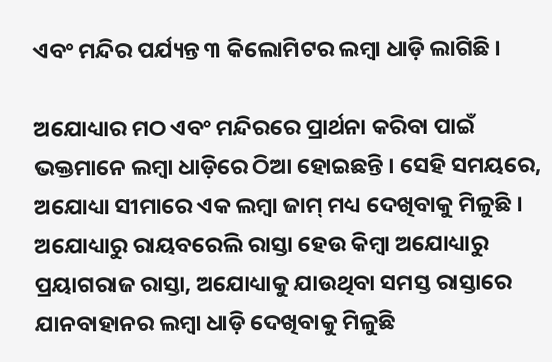ଏବଂ ମନ୍ଦିର ପର୍ଯ୍ୟନ୍ତ ୩ କିଲୋମିଟର ଲମ୍ବା ଧାଡ଼ି ଲାଗିଛି ।

ଅଯୋଧ୍ୟାର ମଠ ଏବଂ ମନ୍ଦିରରେ ପ୍ରାର୍ଥନା କରିବା ପାଇଁ ଭକ୍ତମାନେ ଲମ୍ବା ଧାଡ଼ିରେ ଠିଆ ହୋଇଛନ୍ତି । ସେହି ସମୟରେ, ଅଯୋଧ୍ୟା ସୀମାରେ ଏକ ଲମ୍ବା ଜାମ୍ ମଧ୍ୟ ଦେଖିବାକୁ ମିଳୁଛି । ଅଯୋଧ୍ୟାରୁ ରାୟବରେଲି ରାସ୍ତା ହେଉ କିମ୍ବା ଅଯୋଧ୍ୟାରୁ ପ୍ରୟାଗରାଜ ରାସ୍ତା, ଅଯୋଧ୍ୟାକୁ ଯାଉଥିବା ସମସ୍ତ ରାସ୍ତାରେ ଯାନବାହାନର ଲମ୍ବା ଧାଡ଼ି ଦେଖିବାକୁ ମିଳୁଛି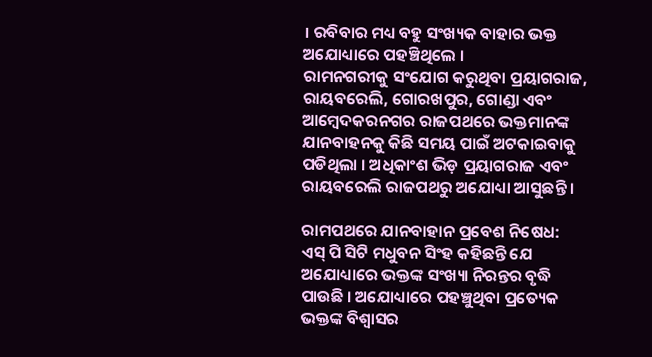। ରବିବାର ମଧ୍ୟ ବହୁ ସଂଖ୍ୟକ ବାହାର ଭକ୍ତ ଅଯୋଧ୍ୟାରେ ପହଞ୍ଚିଥିଲେ ।
ରାମନଗରୀକୁ ସଂଯୋଗ କରୁଥିବା ପ୍ରୟାଗରାଜ, ରାୟବରେଲି, ଗୋରଖପୁର, ଗୋଣ୍ଡା ଏବଂ ଆମ୍ବେଦକରନଗର ରାଜପଥରେ ଭକ୍ତମାନଙ୍କ ଯାନବାହନକୁ କିଛି ସମୟ ପାଇଁ ଅଟକାଇବାକୁ ପଡିଥିଲା । ଅଧିକାଂଶ ଭିଡ଼ ପ୍ରୟାଗରାଜ ଏବଂ ରାୟବରେଲି ରାଜପଥରୁ ଅଯୋଧ୍ୟା ଆସୁଛନ୍ତି ।

ରାମପଥରେ ଯାନବାହାନ ପ୍ରବେଶ ନିଷେଧ:
ଏସ୍ ପି ସିଟି ମଧୁବନ ସିଂହ କହିଛନ୍ତି ଯେ ଅଯୋଧ୍ୟାରେ ଭକ୍ତଙ୍କ ସଂଖ୍ୟା ନିରନ୍ତର ବୃଦ୍ଧି ପାଉଛି । ଅଯୋଧ୍ୟାରେ ପହଞ୍ଚୁଥିବା ପ୍ରତ୍ୟେକ ଭକ୍ତଙ୍କ ବିଶ୍ୱାସର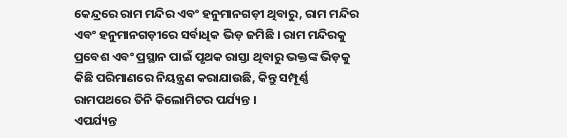କେନ୍ଦ୍ରରେ ରାମ ମନ୍ଦିର ଏବଂ ହନୁମାନଗଡ଼ୀ ଥିବାରୁ, ରାମ ମନ୍ଦିର ଏବଂ ହନୁମାନଗଡ଼ୀରେ ସର୍ବାଧିକ ଭିଡ଼ ଜମିଛି । ରାମ ମନ୍ଦିରକୁ ପ୍ରବେଶ ଏବଂ ପ୍ରସ୍ଥାନ ପାଇଁ ପୃଥକ ରାସ୍ତା ଥିବାରୁ ଭକ୍ତଙ୍କ ଭିଡ଼କୁ କିଛି ପରିମାଣରେ ନିୟନ୍ତ୍ରଣ କରାଯାଉଛି, କିନ୍ତୁ ସମ୍ପୂର୍ଣ୍ଣ ରାମପଥରେ ତିନି କିଲୋମିଟର ପର୍ଯ୍ୟନ୍ତ ।
ଏପର୍ଯ୍ୟନ୍ତ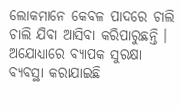ଲୋକମାନେ କେବଳ ପାଦରେ ଚାଲି ଚାଲି ଯିବା ଆସିବା କରିପାରୁଛନ୍ତି । ଅଯୋଧ୍ୟାରେ ବ୍ୟାପକ ସୁରକ୍ଷା ବ୍ୟବସ୍ଥା କରାଯାଇଛି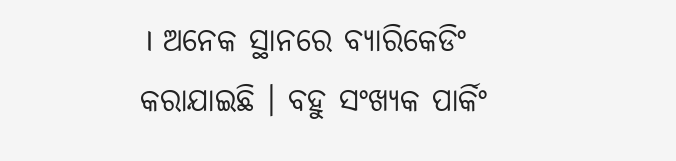। ଅନେକ ସ୍ଥାନରେ ବ୍ୟାରିକେଡିଂ କରାଯାଇଛି । ବହୁ ସଂଖ୍ୟକ ପାର୍କିଂ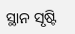ସ୍ଥାନ ସୃଷ୍ଟି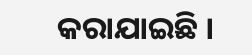କରାଯାଇଛି ।